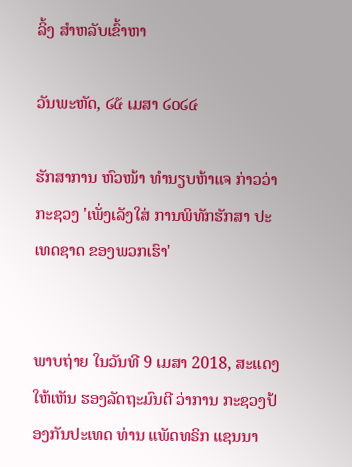ລິ້ງ ສຳຫລັບເຂົ້າຫາ

ວັນພະຫັດ, ໒໕ ເມສາ ໒໐໒໔

ຮັກສາການ ຫົວໜ້າ ທຳນຽບຫ້າແຈ ກ່າວວ່າ ກະຊວງ 'ເພັ່ງເລັງໃສ່ ການພິທັກຮັກສາ ປະເທດຊາດ ຂອງພວກເຮົາ'


ພາບຖ່າຍ ໃນວັນທີ 9 ເມສາ 2018, ສະແດງໃຫ້ເຫັນ ຮອງລັດຖະມົນຕີ ວ່າການ ກະຊວງປ້ອງກັນປະເທດ ທ່ານ ແພັດທຣິກ ແຊນນາ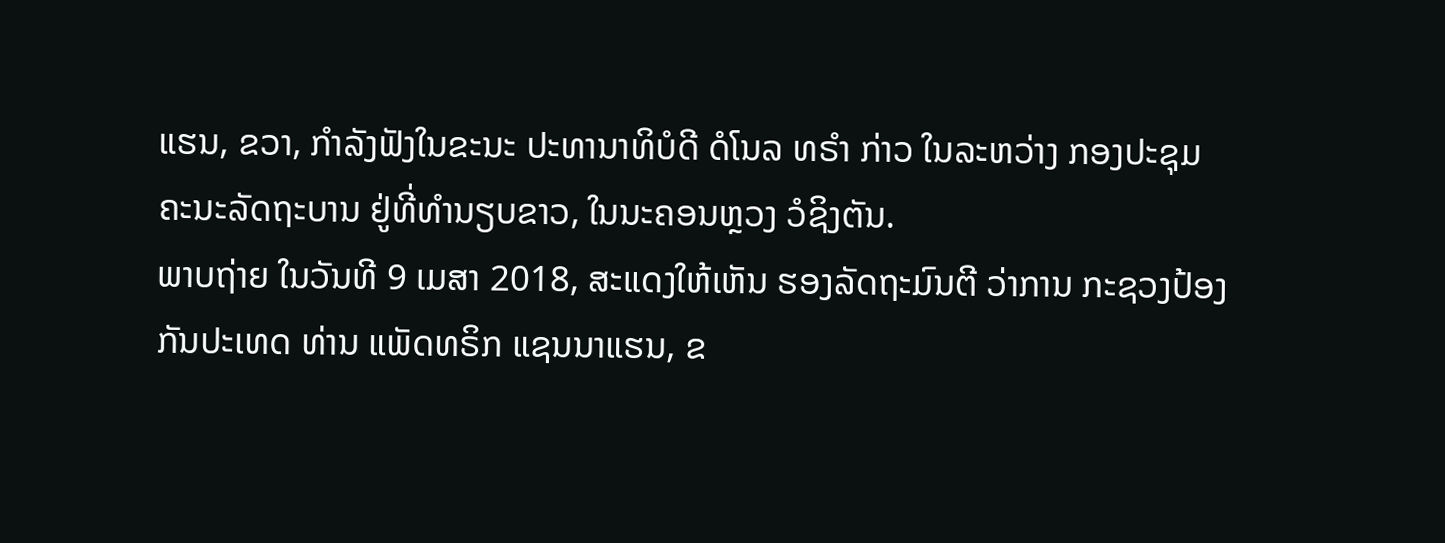ແຮນ, ຂວາ, ກຳລັງຟັງໃນຂະນະ ປະທານາທິບໍດີ ດໍໂນລ ທຣຳ ກ່າວ ໃນລະຫວ່າງ ກອງປະຊຸມຄະນະລັດຖະບານ ຢູ່ທີ່ທຳນຽບຂາວ, ໃນນະຄອນຫຼວງ ວໍຊິງຕັນ.
ພາບຖ່າຍ ໃນວັນທີ 9 ເມສາ 2018, ສະແດງໃຫ້ເຫັນ ຮອງລັດຖະມົນຕີ ວ່າການ ກະຊວງປ້ອງກັນປະເທດ ທ່ານ ແພັດທຣິກ ແຊນນາແຮນ, ຂ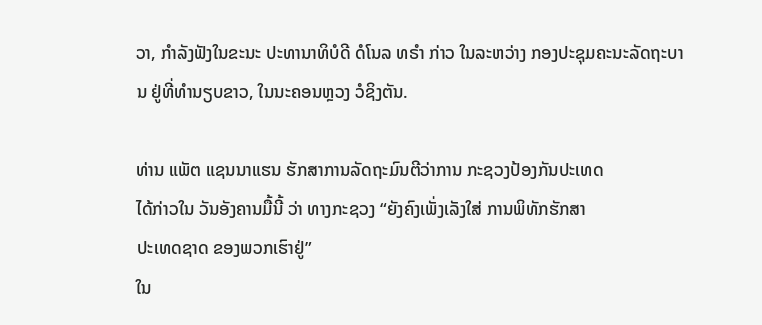ວາ, ກຳລັງຟັງໃນຂະນະ ປະທານາທິບໍດີ ດໍໂນລ ທຣຳ ກ່າວ ໃນລະຫວ່າງ ກອງປະຊຸມຄະນະລັດຖະບານ ຢູ່ທີ່ທຳນຽບຂາວ, ໃນນະຄອນຫຼວງ ວໍຊິງຕັນ.

ທ່ານ ແພັຕ ແຊນນາແຮນ ຮັກສາການລັດຖະມົນຕີວ່າການ ກະຊວງປ້ອງກັນປະເທດ
ໄດ້ກ່າວໃນ ວັນອັງຄານມື້ນີ້ ວ່າ ທາງກະຊວງ “ຍັງຄົງເພັ່ງເລັງໃສ່ ການພິທັກຮັກສາ
ປະເທດຊາດ ຂອງພວກເຮົາຢູ່”
ໃນ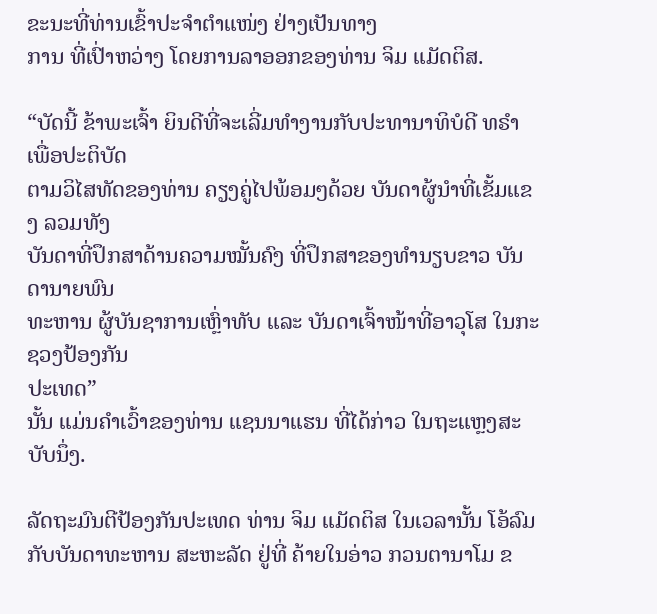ຂະນະທີ່ທ່ານເຂົ້າປະຈຳຕຳແໜ່ງ ຢ່າງເປັນທາງ
ການ ທີ່ເປົ່າຫວ່າງ ໂດຍການລາອອກຂອງທ່ານ ຈິມ ແມັດຕິສ.

“ບັດນີ້ ຂ້າພະເຈົ້າ ຍິນດີທີ່ຈະເລີ່ມທຳງານກັບປະທານາທິບໍດີ ທຣຳ ເພື່ອປະຕິບັດ
ຕາມວິໄສທັດຂອງທ່ານ ຄຽງຄູ່ໄປພ້ອມໆດ້ວຍ ບັນດາຜູ້ນຳທີ່ເຂັ້ມແຂງ ລວມທັງ
ບັນດາທີ່ປຶກສາດ້ານຄວາມໝັ້ນຄົງ ທີ່ປຶກສາຂອງທຳນຽບຂາວ ບັນດານາຍພົນ
ທະຫານ ຜູ້ບັນຊາການເຫຼົ່າທັບ ແລະ ບັນດາເຈົ້າໜ້າທີ່ອາວຸໂສ ໃນກະຊວງປ້ອງກັນ
ປະເທດ”
ນັ້ນ ແມ່ນຄຳເວົ້າຂອງທ່ານ ແຊນນາແຮນ ທີ່ໄດ້ກ່າວ ໃນຖະແຫຼງສະບັບນຶ່ງ.

ລັດຖະມົນຕີປ້ອງກັນປະເທດ ທ່ານ ຈິມ ແມັດຕິສ ໃນເວລານັ້ນ ໂອ້ລົມ ກັບບັນດາທະຫານ ສະຫະລັດ ຢູ່ທີ່ ຄ້າຍໃນອ່າວ ກວນຕານາໂມ ຂ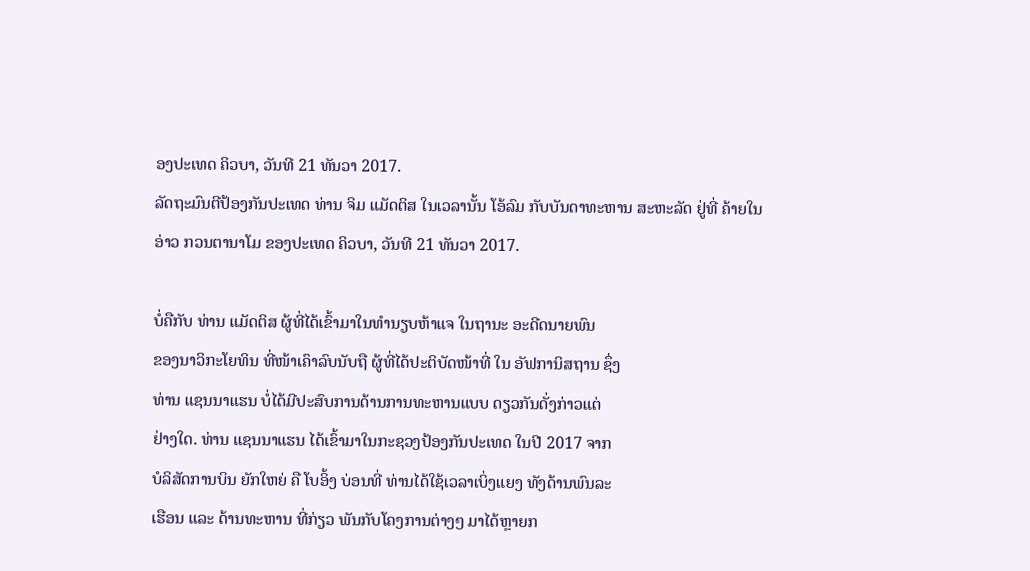ອງປະເທດ ຄິວບາ, ວັນທີ 21 ທັນວາ 2017.
ລັດຖະມົນຕີປ້ອງກັນປະເທດ ທ່ານ ຈິມ ແມັດຕິສ ໃນເວລານັ້ນ ໂອ້ລົມ ກັບບັນດາທະຫານ ສະຫະລັດ ຢູ່ທີ່ ຄ້າຍໃນອ່າວ ກວນຕານາໂມ ຂອງປະເທດ ຄິວບາ, ວັນທີ 21 ທັນວາ 2017.

ບໍ່ຄືກັບ ທ່ານ ແມັດຕິສ ຜູ້ທີ່ໄດ້ເຂົ້າມາໃນທຳນຽບຫ້າແຈ ໃນຖານະ ອະດີດນາຍພົນ
ຂອງນາວິກະໂຍທິນ ທີ່ໜ້າເຄົາລົບນັບຖື ຜູ້ທີ່ໄດ້ປະຕິບັດໜ້າທີ່ ໃນ ອັຟການິສຖານ ຊຶ່ງ
ທ່ານ ແຊນນາແຮນ ບໍ່ໄດ້ມີປະສົບການດ້ານການທະຫານແບບ ດຽວກັນດັ່ງກ່າວແຕ່
ຢ່າງໃດ. ທ່ານ ແຊນນາແຮນ ໄດ້ເຂົ້າມາໃນກະຊວງປ້ອງກັນປະເທດ ໃນປີ 2017 ຈາກ
ບໍລິສັດການບິນ ຍັກໃຫຍ່ ຄື ໂບອິ້ງ ບ່ອນທີ່ ທ່ານໄດ້ໃຊ້ເວລາເບິ່ງແຍງ ທັງດ້ານພົນລະ
ເຮືອນ ແລະ ດ້ານທະຫານ ທີ່ກ່ຽວ ພັນກັບໂຄງການຕ່າງໆ ມາໄດ້ຫຼາຍກ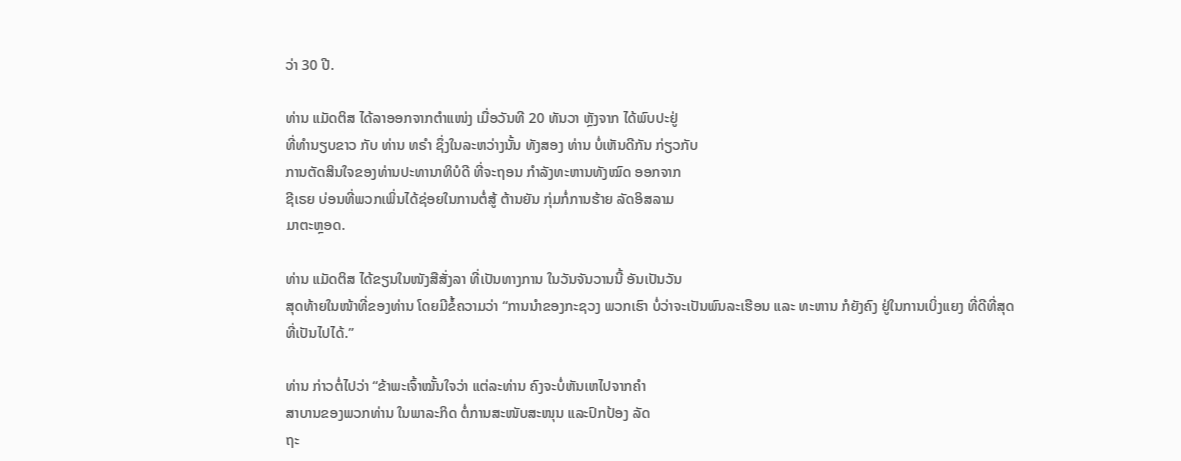ວ່າ 30 ປີ.

ທ່ານ ແມັດຕິສ ໄດ້ລາອອກຈາກຕຳແໜ່ງ ເມື່ອວັນທີ 20 ທັນວາ ຫຼັງຈາກ ໄດ້ພົບປະຢູ່
ທີ່ທຳນຽບຂາວ ກັບ ທ່ານ ທຣຳ ຊຶ່ງໃນລະຫວ່າງນັ້ນ ທັງສອງ ທ່ານ ບໍ່ເຫັນດີກັນ ກ່ຽວກັບ
ການຕັດສິນໃຈຂອງທ່ານປະທານາທິບໍດີ ທີ່ຈະຖອນ ກຳລັງທະຫານທັງໝົດ ອອກຈາກ
ຊີເຣຍ ບ່ອນທີ່ພວກເພິ່ນໄດ້ຊ່ອຍໃນການຕໍ່ສູ້ ຕ້ານຍັນ ກຸ່ມກໍ່ການຮ້າຍ ລັດອິສລາມ
ມາຕະຫຼອດ.

ທ່ານ ແມັດຕິສ ໄດ້ຂຽນໃນໜັງສືສັ່ງລາ ທີ່ເປັນທາງການ ໃນວັນຈັນວານນີ້ ອັນເປັນວັນ
ສຸດທ້າຍໃນໜ້າທີ່ຂອງທ່ານ ໂດຍມີຂໍ້ຄວາມວ່າ “ການນຳຂອງກະຊວງ ພວກເຮົາ ບໍ່ວ່າຈະເປັນພົນລະເຮືອນ ແລະ ທະຫານ ກໍຍັງຄົງ ຢູ່ໃນການເບິ່ງແຍງ ທີ່ດີທີ່ສຸດ
ທີ່ເປັນໄປໄດ້.”

ທ່ານ ກ່າວຕໍ່ໄປວ່າ “ຂ້າພະເຈົ້າໝັ້ນໃຈວ່າ ແຕ່ລະທ່ານ ຄົງຈະບໍ່ຫັນເຫໄປຈາກຄຳ
ສາບານຂອງພວກທ່ານ ໃນພາລະກິດ ຕໍ່ການສະໜັບສະໜຸນ ແລະປົກປ້ອງ ລັດ
ຖະ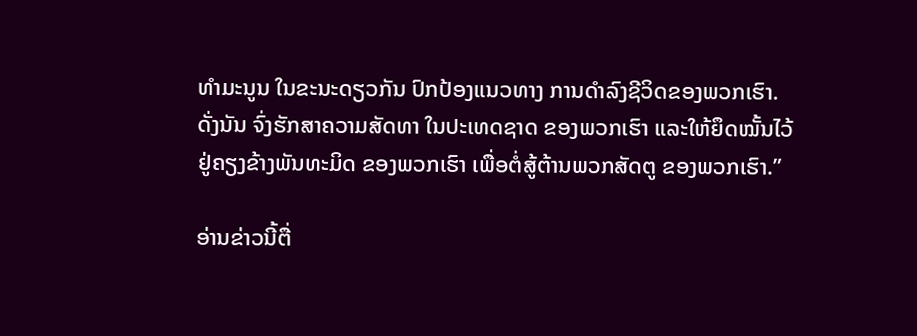ທຳມະນູນ ໃນຂະນະດຽວກັນ ປົກປ້ອງແນວທາງ ການດຳລົງຊີວິດຂອງພວກເຮົາ.
ດັ່ງນັນ ຈົ່ງຮັກສາຄວາມສັດທາ ໃນປະເທດຊາດ ຂອງພວກເຮົາ ແລະໃຫ້ຍຶດໝັ້ນໄວ້
ຢູ່ຄຽງຂ້າງພັນທະມິດ ຂອງພວກເຮົາ ເພື່ອຕໍ່ສູ້ຕ້ານພວກສັດຕູ ຂອງພວກເຮົາ.”

ອ່ານຂ່າວນີ້ຕື່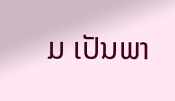ມ ເປັນພາ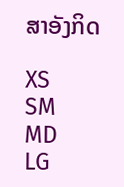ສາອັງກິດ

XS
SM
MD
LG